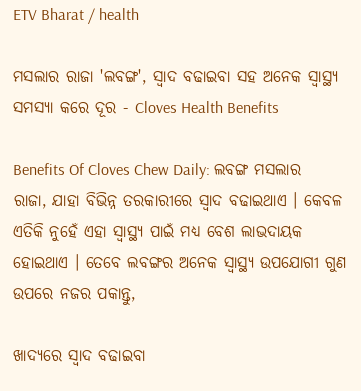ETV Bharat / health

ମସଲାର ରାଜା 'ଲବଙ୍ଗ', ସ୍ୱାଦ ବଢାଇବା ସହ ଅନେକ ସ୍ୱାସ୍ଥ୍ୟ ସମସ୍ୟା କରେ ଦୂର - Cloves Health Benefits

Benefits Of Cloves Chew Daily: ଲବଙ୍ଗ ମସଲାର ରାଜା, ଯାହା ବିଭିନ୍ନ ତରକାରୀରେ ସ୍ୱାଦ ବଢାଇଥାଏ । କେବଳ ଏତିକି ନୁହେଁ ଏହା ସ୍ୱାସ୍ଥ୍ୟ ପାଇଁ ମଧ୍ୟ ବେଶ ଲାଭଦାୟକ ହୋଇଥାଏ । ତେବେ ଲବଙ୍ଗର ଅନେକ ସ୍ବାସ୍ଥ୍ୟ ଉପଯୋଗୀ ଗୁଣ ଉପରେ ନଜର ପକାନ୍ତୁ,

ଖାଦ୍ୟରେ ସ୍ୱାଦ ବଢାଇବା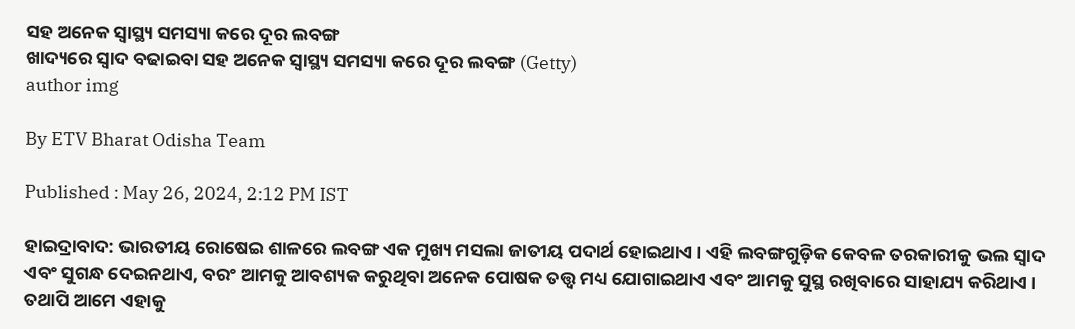ସହ ଅନେକ ସ୍ୱାସ୍ଥ୍ୟ ସମସ୍ୟା କରେ ଦୂର ଲବଙ୍ଗ
ଖାଦ୍ୟରେ ସ୍ୱାଦ ବଢାଇବା ସହ ଅନେକ ସ୍ୱାସ୍ଥ୍ୟ ସମସ୍ୟା କରେ ଦୂର ଲବଙ୍ଗ (Getty)
author img

By ETV Bharat Odisha Team

Published : May 26, 2024, 2:12 PM IST

ହାଇଦ୍ରାବାଦ: ଭାରତୀୟ ରୋଷେଇ ଶାଳରେ ଲବଙ୍ଗ ଏକ ମୁଖ୍ୟ ମସଲା ଜାତୀୟ ପଦାର୍ଥ ହୋଇଥାଏ । ଏହି ଲବଙ୍ଗଗୁଡ଼ିକ କେବଳ ତରକାରୀକୁ ଭଲ ସ୍ୱାଦ ଏବଂ ସୁଗନ୍ଧ ଦେଇନଥାଏ, ବରଂ ଆମକୁ ଆବଶ୍ୟକ କରୁଥିବା ଅନେକ ପୋଷକ ତତ୍ତ୍ବ ମଧ୍ୟ ଯୋଗାଇଥାଏ ଏବଂ ଆମକୁ ସୁସ୍ଥ ରଖିବାରେ ସାହାଯ୍ୟ କରିଥାଏ । ତଥାପି ଆମେ ଏହାକୁ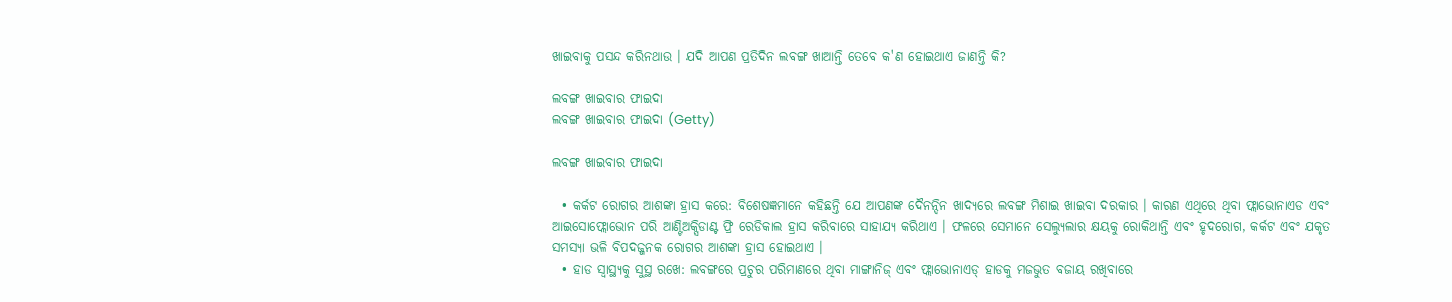ଖାଇବାକୁ ପସନ୍ଦ କରିନଥାଉ । ଯଦି ଆପଣ ପ୍ରତିଦିନ ଲବଙ୍ଗ ଖାଆନ୍ତି ତେବେ କ'ଣ ହୋଇଥାଏ ଜାଣନ୍ତି କି?

ଲବଙ୍ଗ ଖାଇବାର ଫାଇଦା
ଲବଙ୍ଗ ଖାଇବାର ଫାଇଦା (Getty)

ଲବଙ୍ଗ ଖାଇବାର ଫାଇଦା

  • କର୍କଟ ରୋଗର ଆଶଙ୍କା ହ୍ରାସ କରେ: ବିଶେଷଜ୍ଞମାନେ କହିଛନ୍ତି ଯେ ଆପଣଙ୍କ ଦୈନନ୍ଦିନ ଖାଦ୍ୟରେ ଲବଙ୍ଗ ମିଶାଇ ଖାଇବା ଦରକାର । କାରଣ ଏଥିରେ ଥିବା ଫ୍ଲାଭୋନାଏଡ ଏବଂ ଆଇସୋଫ୍ଲୋଭୋନ ପରି ଆଣ୍ଟିଅକ୍ସିଡାଣ୍ଟ ଫ୍ରି ରେଡିକାଲ ହ୍ରାସ କରିବାରେ ସାହାଯ୍ୟ କରିଥାଏ । ଫଳରେ ସେମାନେ ସେଲ୍ୟୁଲାର କ୍ଷୟକୁ ରୋକିଥାନ୍ତି ଏବଂ ହୃଦରୋଗ, କର୍କଟ ଏବଂ ଯକୃତ ସମସ୍ୟା ଭଳି ବିପଦଜ୍ଜନକ ରୋଗର ଆଶଙ୍କା ହ୍ରାସ ହୋଇଥାଏ ।
  • ହାଡ ସ୍ୱାସ୍ଥ୍ୟକୁ ସୁସ୍ଥ ରଖେ: ଲବଙ୍ଗରେ ପ୍ରଚୁର ପରିମାଣରେ ଥିବା ମାଙ୍ଗାନିଜ୍ ଏବଂ ଫ୍ଲାଭୋନାଏଡ୍ ହାଡକୁ ମଜଭୁତ ବଜାୟ ରଖିବାରେ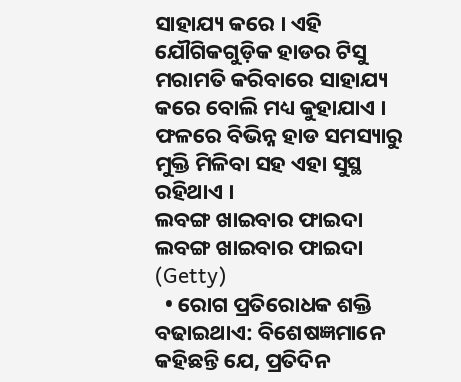ସାହାଯ୍ୟ କରେ । ଏହି ଯୌଗିକଗୁଡ଼ିକ ହାଡର ଟିସୁ ମରାମତି କରିବାରେ ସାହାଯ୍ୟ କରେ ବୋଲି ମଧ୍ୟ କୁହାଯାଏ । ଫଳରେ ବିଭିନ୍ନ ହାଡ ସମସ୍ୟାରୁ ମୁକ୍ତି ମିଳିବା ସହ ଏହା ସୁସ୍ଥ ରହିଥାଏ ।
ଲବଙ୍ଗ ଖାଇବାର ଫାଇଦା
ଲବଙ୍ଗ ଖାଇବାର ଫାଇଦା (Getty)
  • ରୋଗ ପ୍ରତିରୋଧକ ଶକ୍ତି ବଢାଇଥାଏ: ବିଶେଷଜ୍ଞମାନେ କହିଛନ୍ତି ଯେ, ପ୍ରତିଦିନ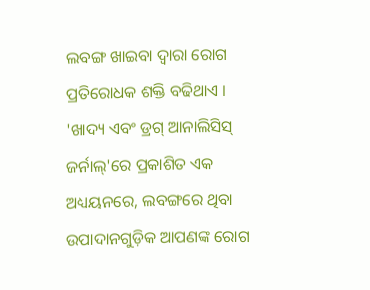ଲବଙ୍ଗ ଖାଇବା ଦ୍ୱାରା ରୋଗ ପ୍ରତିରୋଧକ ଶକ୍ତି ବଢିଥାଏ । 'ଖାଦ୍ୟ ଏବଂ ଡ୍ରଗ୍ ଆନାଲିସିସ୍ ଜର୍ନାଲ୍'ରେ ପ୍ରକାଶିତ ଏକ ଅଧ୍ୟୟନରେ, ଲବଙ୍ଗରେ ଥିବା ଉପାଦାନଗୁଡ଼ିକ ଆପଣଙ୍କ ରୋଗ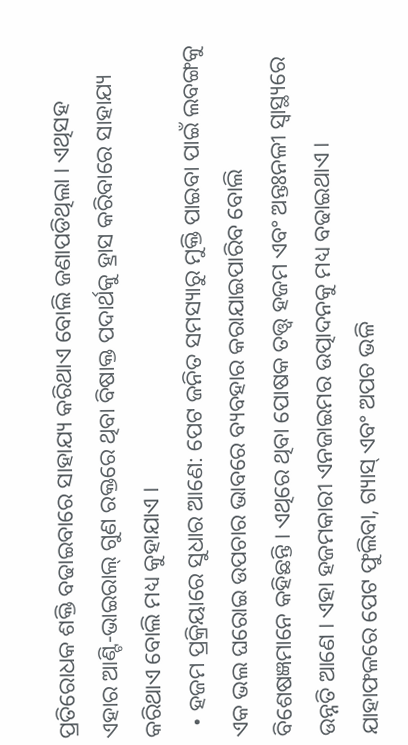ପ୍ରତିରୋଧକ ଶକ୍ତି ବଢାଇବାରେ ସାହାଯ୍ୟ କରିଥାଏ ବୋଲି ଜଣାପଡିଥିଲା । ଏଥିସହ ଏହାର ଆଣ୍ଟି-ଭାଇରାଲ୍ ଗୁଣ ରକ୍ତରେ ଥିବା ବିଷାକ୍ତ ପଦାର୍ଥକୁ ହ୍ରାସ କରିବାରେ ସାହାଯ୍ୟ କରିଥାଏ ବୋଲି ମଧ୍ୟ କୁହାଯାଏ ।
  • ହଜମ ପ୍ରକ୍ରିୟାରେ ସୁଧାର ଆଣେ: ପେଟ ଜନିତ ସମସ୍ୟାରୁ ମୁକ୍ତି ପାଇବା ପାଇଁ ଲବଙ୍ଗକୁ ଏକ ଭଲ ଘରୋଇ ଉପଚାର ଭାବରେ ବ୍ୟବହାର କରାଯାଇପାରିବ ବୋଲି ବିଶେଷଜ୍ଞମାନେ କହିଛନ୍ତି । ଏଥିରେ ଥିବା ପୋଷକ ତତ୍ତ୍ୱ ହଜମ ଏବଂ ଅନ୍ତଃନଳୀ ସ୍ୱାସ୍ଥ୍ୟରେ ଉନ୍ନତି ଆଣେ । ଏହା ହଜମକାରୀ ଏନଜାଇମର ଉତ୍ପାଦନକୁ ମଧ୍ୟ ବଢାଇଥାଏ । ଯାହାଫଳରେ ପେଟ ଫୁଲିବା, ଗ୍ୟାସ୍ ଏବଂ ଅପଚ ଭଳି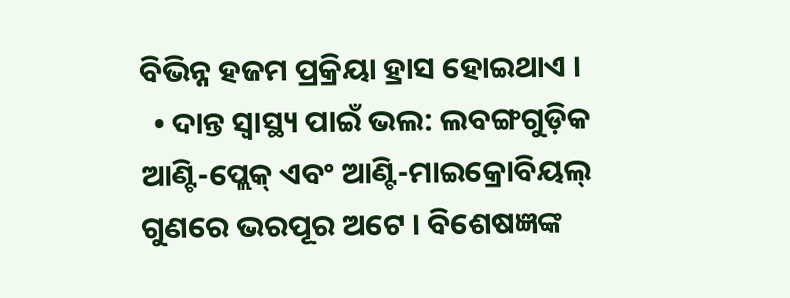ବିଭିନ୍ନ ହଜମ ପ୍ରକ୍ରିୟା ହ୍ରାସ ହୋଇଥାଏ ।
  • ଦାନ୍ତ ସ୍ୱାସ୍ଥ୍ୟ ପାଇଁ ଭଲ: ଲବଙ୍ଗଗୁଡ଼ିକ ଆଣ୍ଟି-ପ୍ଲେକ୍ ଏବଂ ଆଣ୍ଟି-ମାଇକ୍ରୋବିୟଲ୍ ଗୁଣରେ ଭରପୂର ଅଟେ । ବିଶେଷଜ୍ଞଙ୍କ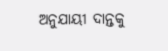ଅନୁଯାୟୀ ଦାନ୍ତକୁ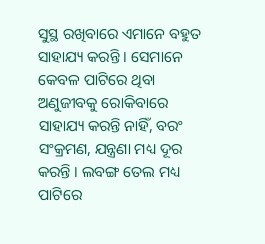ସୁସ୍ଥ ରଖିବାରେ ଏମାନେ ବହୁତ ସାହାଯ୍ୟ କରନ୍ତି । ସେମାନେ କେବଳ ପାଟିରେ ଥିବା ଅଣୁଜୀବକୁ ରୋକିବାରେ ସାହାଯ୍ୟ କରନ୍ତି ନାହିଁ, ବରଂ ସଂକ୍ରମଣ, ଯନ୍ତ୍ରଣା ମଧ୍ୟ ଦୂର କରନ୍ତି । ଲବଙ୍ଗ ତେଲ ମଧ୍ୟ ପାଟିରେ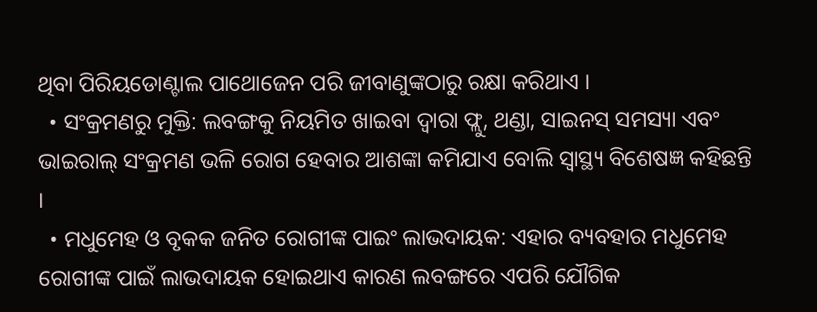ଥିବା ପିରିୟଡୋଣ୍ଟାଲ ପାଥୋଜେନ ପରି ଜୀବାଣୁଙ୍କଠାରୁ ରକ୍ଷା କରିଥାଏ ।
  • ସଂକ୍ରମଣରୁ ମୁକ୍ତି: ଲବଙ୍ଗକୁ ନିୟମିତ ଖାଇବା ଦ୍ୱାରା ଫ୍ଲୁ, ଥଣ୍ଡା, ସାଇନସ୍ ସମସ୍ୟା ଏବଂ ଭାଇରାଲ୍ ସଂକ୍ରମଣ ଭଳି ରୋଗ ହେବାର ଆଶଙ୍କା କମିଯାଏ ବୋଲି ସ୍ୱାସ୍ଥ୍ୟ ବିଶେଷଜ୍ଞ କହିଛନ୍ତି ।
  • ମଧୁମେହ ଓ ବୃକକ ଜନିତ ରୋଗୀଙ୍କ ପାଇଂ ଲାଭଦାୟକ: ଏହାର ବ୍ୟବହାର ମଧୁମେହ ରୋଗୀଙ୍କ ପାଇଁ ଲାଭଦାୟକ ହୋଇଥାଏ କାରଣ ଲବଙ୍ଗରେ ଏପରି ଯୌଗିକ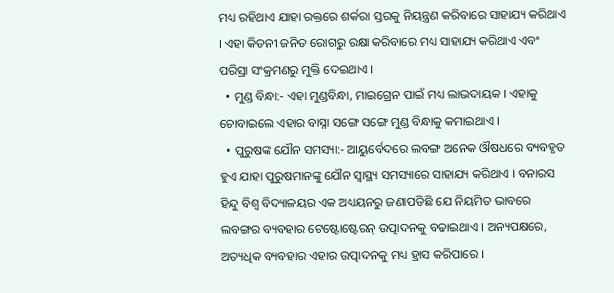ମଧ୍ୟ ରହିଥାଏ ଯାହା ରକ୍ତରେ ଶର୍କରା ସ୍ତରକୁ ନିୟନ୍ତ୍ରଣ କରିବାରେ ସାହାଯ୍ୟ କରିଥାଏ । ଏହା କିଡନୀ ଜନିତ ରୋଗରୁ ରକ୍ଷା କରିବାରେ ମଧ୍ୟ ସାହାଯ୍ୟ କରିଥାଏ ଏବଂ ପରିସ୍ରା ସଂକ୍ରମଣରୁ ମୁକ୍ତି ଦେଇଥାଏ ।
  • ମୁଣ୍ଡ ବିନ୍ଧା:- ଏହା ମୁଣ୍ଡବିନ୍ଧା, ମାଇଗ୍ରେନ ପାଇଁ ମଧ୍ୟ ଲାଭଦାୟକ । ଏହାକୁ ଚୋବାଇଲେ ଏହାର ବାସ୍ନା ସଙ୍ଗେ ସଙ୍ଗେ ମୁଣ୍ଡ ବିନ୍ଧାକୁ କମାଇଥାଏ ।
  • ପୁରୁଷଙ୍କ ଯୌନ ସମସ୍ୟା:- ଆୟୁର୍ବେଦରେ ଲବଙ୍ଗ ଅନେକ ଔଷଧରେ ବ୍ୟବହୃତ ହୁଏ ଯାହା ପୁରୁଷମାନଙ୍କୁ ଯୌନ ସ୍ବାସ୍ଥ୍ୟ ସମସ୍ୟାରେ ସାହାଯ୍ୟ କରିଥାଏ । ବନାରସ ହିନ୍ଦୁ ବିଶ୍ବ ବିଦ୍ୟାଳୟର ଏକ ଅଧ୍ୟୟନରୁ ଜଣାପଡିଛି ଯେ ନିୟମିତ ଭାବରେ ଲବଙ୍ଗର ବ୍ୟବହାର ଟେଷ୍ଟୋଷ୍ଟେରନ୍ ଉତ୍ପାଦନକୁ ବଢାଇଥାଏ । ଅନ୍ୟପକ୍ଷରେ, ଅତ୍ୟଧିକ ବ୍ୟବହାର ଏହାର ଉତ୍ପାଦନକୁ ମଧ୍ୟ ହ୍ରାସ କରିପାରେ ।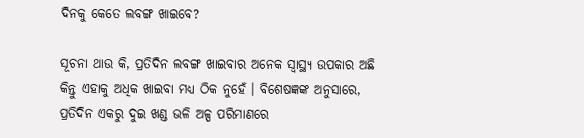ଦିନକୁ କେତେ ଲବଙ୍ଗ ଖାଇବେ?

ସୂଚନା ଥାଉ କି, ପ୍ରତିଦିନ ଲବଙ୍ଗ ଖାଇବାର ଅନେକ ସ୍ୱାସ୍ଥ୍ୟ ଉପକାର ଅଛି କିନ୍ତୁ ଏହାକୁ ଅଧିକ ଖାଇବା ମଧ୍ୟ ଠିକ ନୁହେଁ । ବିଶେଷଜ୍ଞଙ୍କ ଅନୁସାରେ, ପ୍ରତିଦିନ ଏକରୁ ଦୁଇ ଖଣ୍ଡ ଭଳି ଅଳ୍ପ ପରିମାଣରେ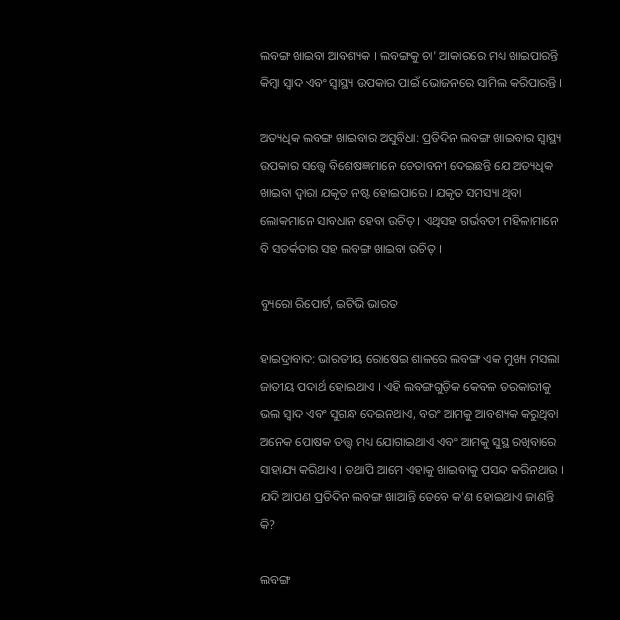ଲବଙ୍ଗ ଖାଇବା ଆବଶ୍ୟକ । ଲବଙ୍ଗକୁ ଚା' ଆକାରରେ ମଧ୍ୟ ଖାଇପାରନ୍ତି କିମ୍ବା ସ୍ୱାଦ ଏବଂ ସ୍ୱାସ୍ଥ୍ୟ ଉପକାର ପାଇଁ ଭୋଜନରେ ସାମିଲ କରିପାରନ୍ତି ।

ଅତ୍ୟଧିକ ଲବଙ୍ଗ ଖାଇବାର ଅସୁବିଧା: ପ୍ରତିଦିନ ଲବଙ୍ଗ ଖାଇବାର ସ୍ୱାସ୍ଥ୍ୟ ଉପକାର ସତ୍ତ୍ୱେ ବିଶେଷଜ୍ଞମାନେ ଚେତାବନୀ ଦେଇଛନ୍ତି ଯେ ଅତ୍ୟଧିକ ଖାଇବା ଦ୍ୱାରା ଯକୃତ ନଷ୍ଟ ହୋଇପାରେ । ଯକୃତ ସମସ୍ୟା ଥିବା ଲୋକମାନେ ସାବଧାନ ହେବା ଉଚିତ୍ । ଏଥିସହ ଗର୍ଭବତୀ ମହିଳାମାନେ ବି ସତର୍କତାର ସହ ଲବଙ୍ଗ ଖାଇବା ଉଚିତ୍ ।

ବ୍ୟୁରୋ ରିପୋର୍ଟ, ଇଟିଭି ଭାରତ

ହାଇଦ୍ରାବାଦ: ଭାରତୀୟ ରୋଷେଇ ଶାଳରେ ଲବଙ୍ଗ ଏକ ମୁଖ୍ୟ ମସଲା ଜାତୀୟ ପଦାର୍ଥ ହୋଇଥାଏ । ଏହି ଲବଙ୍ଗଗୁଡ଼ିକ କେବଳ ତରକାରୀକୁ ଭଲ ସ୍ୱାଦ ଏବଂ ସୁଗନ୍ଧ ଦେଇନଥାଏ, ବରଂ ଆମକୁ ଆବଶ୍ୟକ କରୁଥିବା ଅନେକ ପୋଷକ ତତ୍ତ୍ବ ମଧ୍ୟ ଯୋଗାଇଥାଏ ଏବଂ ଆମକୁ ସୁସ୍ଥ ରଖିବାରେ ସାହାଯ୍ୟ କରିଥାଏ । ତଥାପି ଆମେ ଏହାକୁ ଖାଇବାକୁ ପସନ୍ଦ କରିନଥାଉ । ଯଦି ଆପଣ ପ୍ରତିଦିନ ଲବଙ୍ଗ ଖାଆନ୍ତି ତେବେ କ'ଣ ହୋଇଥାଏ ଜାଣନ୍ତି କି?

ଲବଙ୍ଗ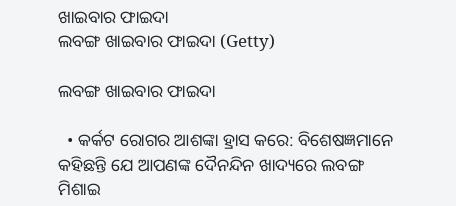ଖାଇବାର ଫାଇଦା
ଲବଙ୍ଗ ଖାଇବାର ଫାଇଦା (Getty)

ଲବଙ୍ଗ ଖାଇବାର ଫାଇଦା

  • କର୍କଟ ରୋଗର ଆଶଙ୍କା ହ୍ରାସ କରେ: ବିଶେଷଜ୍ଞମାନେ କହିଛନ୍ତି ଯେ ଆପଣଙ୍କ ଦୈନନ୍ଦିନ ଖାଦ୍ୟରେ ଲବଙ୍ଗ ମିଶାଇ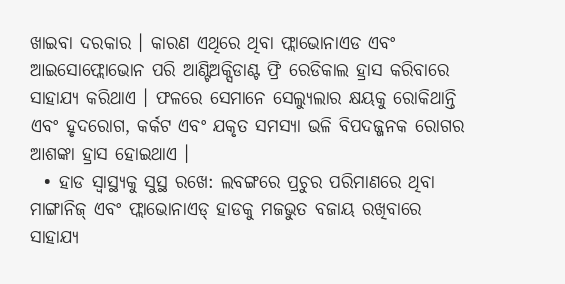ଖାଇବା ଦରକାର । କାରଣ ଏଥିରେ ଥିବା ଫ୍ଲାଭୋନାଏଡ ଏବଂ ଆଇସୋଫ୍ଲୋଭୋନ ପରି ଆଣ୍ଟିଅକ୍ସିଡାଣ୍ଟ ଫ୍ରି ରେଡିକାଲ ହ୍ରାସ କରିବାରେ ସାହାଯ୍ୟ କରିଥାଏ । ଫଳରେ ସେମାନେ ସେଲ୍ୟୁଲାର କ୍ଷୟକୁ ରୋକିଥାନ୍ତି ଏବଂ ହୃଦରୋଗ, କର୍କଟ ଏବଂ ଯକୃତ ସମସ୍ୟା ଭଳି ବିପଦଜ୍ଜନକ ରୋଗର ଆଶଙ୍କା ହ୍ରାସ ହୋଇଥାଏ ।
  • ହାଡ ସ୍ୱାସ୍ଥ୍ୟକୁ ସୁସ୍ଥ ରଖେ: ଲବଙ୍ଗରେ ପ୍ରଚୁର ପରିମାଣରେ ଥିବା ମାଙ୍ଗାନିଜ୍ ଏବଂ ଫ୍ଲାଭୋନାଏଡ୍ ହାଡକୁ ମଜଭୁତ ବଜାୟ ରଖିବାରେ ସାହାଯ୍ୟ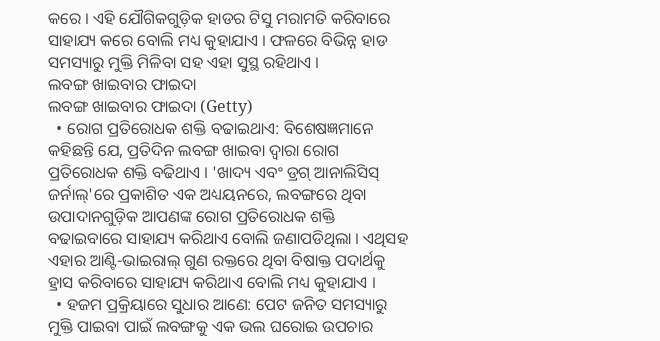କରେ । ଏହି ଯୌଗିକଗୁଡ଼ିକ ହାଡର ଟିସୁ ମରାମତି କରିବାରେ ସାହାଯ୍ୟ କରେ ବୋଲି ମଧ୍ୟ କୁହାଯାଏ । ଫଳରେ ବିଭିନ୍ନ ହାଡ ସମସ୍ୟାରୁ ମୁକ୍ତି ମିଳିବା ସହ ଏହା ସୁସ୍ଥ ରହିଥାଏ ।
ଲବଙ୍ଗ ଖାଇବାର ଫାଇଦା
ଲବଙ୍ଗ ଖାଇବାର ଫାଇଦା (Getty)
  • ରୋଗ ପ୍ରତିରୋଧକ ଶକ୍ତି ବଢାଇଥାଏ: ବିଶେଷଜ୍ଞମାନେ କହିଛନ୍ତି ଯେ, ପ୍ରତିଦିନ ଲବଙ୍ଗ ଖାଇବା ଦ୍ୱାରା ରୋଗ ପ୍ରତିରୋଧକ ଶକ୍ତି ବଢିଥାଏ । 'ଖାଦ୍ୟ ଏବଂ ଡ୍ରଗ୍ ଆନାଲିସିସ୍ ଜର୍ନାଲ୍'ରେ ପ୍ରକାଶିତ ଏକ ଅଧ୍ୟୟନରେ, ଲବଙ୍ଗରେ ଥିବା ଉପାଦାନଗୁଡ଼ିକ ଆପଣଙ୍କ ରୋଗ ପ୍ରତିରୋଧକ ଶକ୍ତି ବଢାଇବାରେ ସାହାଯ୍ୟ କରିଥାଏ ବୋଲି ଜଣାପଡିଥିଲା । ଏଥିସହ ଏହାର ଆଣ୍ଟି-ଭାଇରାଲ୍ ଗୁଣ ରକ୍ତରେ ଥିବା ବିଷାକ୍ତ ପଦାର୍ଥକୁ ହ୍ରାସ କରିବାରେ ସାହାଯ୍ୟ କରିଥାଏ ବୋଲି ମଧ୍ୟ କୁହାଯାଏ ।
  • ହଜମ ପ୍ରକ୍ରିୟାରେ ସୁଧାର ଆଣେ: ପେଟ ଜନିତ ସମସ୍ୟାରୁ ମୁକ୍ତି ପାଇବା ପାଇଁ ଲବଙ୍ଗକୁ ଏକ ଭଲ ଘରୋଇ ଉପଚାର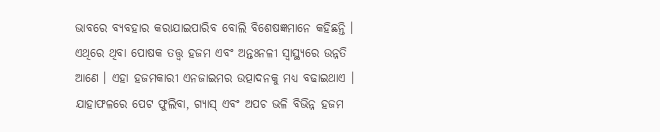ଭାବରେ ବ୍ୟବହାର କରାଯାଇପାରିବ ବୋଲି ବିଶେଷଜ୍ଞମାନେ କହିଛନ୍ତି । ଏଥିରେ ଥିବା ପୋଷକ ତତ୍ତ୍ୱ ହଜମ ଏବଂ ଅନ୍ତଃନଳୀ ସ୍ୱାସ୍ଥ୍ୟରେ ଉନ୍ନତି ଆଣେ । ଏହା ହଜମକାରୀ ଏନଜାଇମର ଉତ୍ପାଦନକୁ ମଧ୍ୟ ବଢାଇଥାଏ । ଯାହାଫଳରେ ପେଟ ଫୁଲିବା, ଗ୍ୟାସ୍ ଏବଂ ଅପଚ ଭଳି ବିଭିନ୍ନ ହଜମ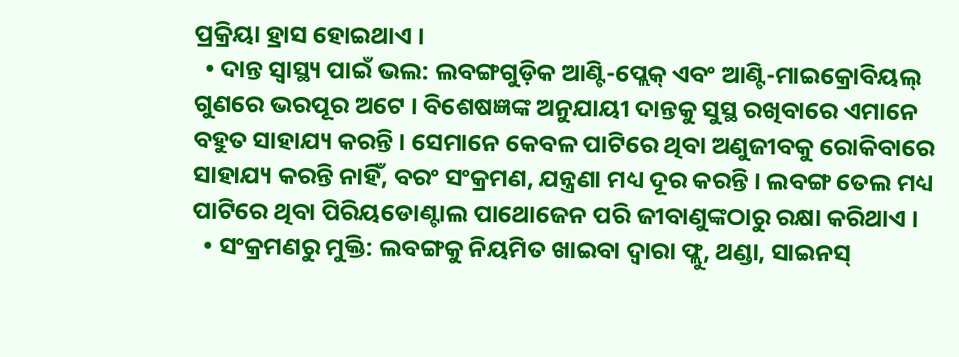ପ୍ରକ୍ରିୟା ହ୍ରାସ ହୋଇଥାଏ ।
  • ଦାନ୍ତ ସ୍ୱାସ୍ଥ୍ୟ ପାଇଁ ଭଲ: ଲବଙ୍ଗଗୁଡ଼ିକ ଆଣ୍ଟି-ପ୍ଲେକ୍ ଏବଂ ଆଣ୍ଟି-ମାଇକ୍ରୋବିୟଲ୍ ଗୁଣରେ ଭରପୂର ଅଟେ । ବିଶେଷଜ୍ଞଙ୍କ ଅନୁଯାୟୀ ଦାନ୍ତକୁ ସୁସ୍ଥ ରଖିବାରେ ଏମାନେ ବହୁତ ସାହାଯ୍ୟ କରନ୍ତି । ସେମାନେ କେବଳ ପାଟିରେ ଥିବା ଅଣୁଜୀବକୁ ରୋକିବାରେ ସାହାଯ୍ୟ କରନ୍ତି ନାହିଁ, ବରଂ ସଂକ୍ରମଣ, ଯନ୍ତ୍ରଣା ମଧ୍ୟ ଦୂର କରନ୍ତି । ଲବଙ୍ଗ ତେଲ ମଧ୍ୟ ପାଟିରେ ଥିବା ପିରିୟଡୋଣ୍ଟାଲ ପାଥୋଜେନ ପରି ଜୀବାଣୁଙ୍କଠାରୁ ରକ୍ଷା କରିଥାଏ ।
  • ସଂକ୍ରମଣରୁ ମୁକ୍ତି: ଲବଙ୍ଗକୁ ନିୟମିତ ଖାଇବା ଦ୍ୱାରା ଫ୍ଲୁ, ଥଣ୍ଡା, ସାଇନସ୍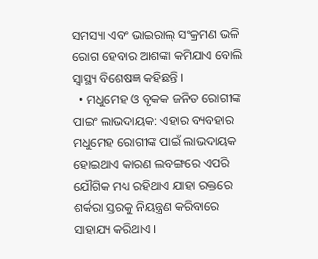ସମସ୍ୟା ଏବଂ ଭାଇରାଲ୍ ସଂକ୍ରମଣ ଭଳି ରୋଗ ହେବାର ଆଶଙ୍କା କମିଯାଏ ବୋଲି ସ୍ୱାସ୍ଥ୍ୟ ବିଶେଷଜ୍ଞ କହିଛନ୍ତି ।
  • ମଧୁମେହ ଓ ବୃକକ ଜନିତ ରୋଗୀଙ୍କ ପାଇଂ ଲାଭଦାୟକ: ଏହାର ବ୍ୟବହାର ମଧୁମେହ ରୋଗୀଙ୍କ ପାଇଁ ଲାଭଦାୟକ ହୋଇଥାଏ କାରଣ ଲବଙ୍ଗରେ ଏପରି ଯୌଗିକ ମଧ୍ୟ ରହିଥାଏ ଯାହା ରକ୍ତରେ ଶର୍କରା ସ୍ତରକୁ ନିୟନ୍ତ୍ରଣ କରିବାରେ ସାହାଯ୍ୟ କରିଥାଏ ।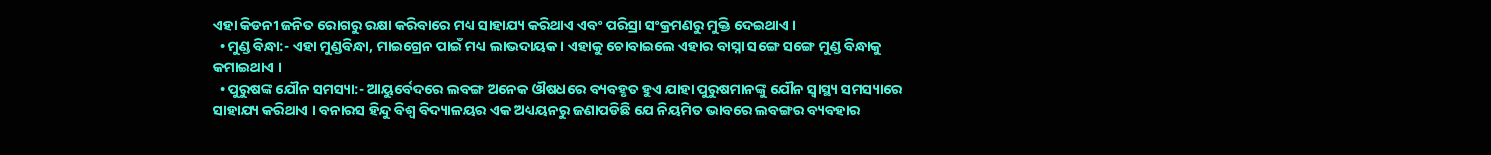ଏହା କିଡନୀ ଜନିତ ରୋଗରୁ ରକ୍ଷା କରିବାରେ ମଧ୍ୟ ସାହାଯ୍ୟ କରିଥାଏ ଏବଂ ପରିସ୍ରା ସଂକ୍ରମଣରୁ ମୁକ୍ତି ଦେଇଥାଏ ।
  • ମୁଣ୍ଡ ବିନ୍ଧା:- ଏହା ମୁଣ୍ଡବିନ୍ଧା, ମାଇଗ୍ରେନ ପାଇଁ ମଧ୍ୟ ଲାଭଦାୟକ । ଏହାକୁ ଚୋବାଇଲେ ଏହାର ବାସ୍ନା ସଙ୍ଗେ ସଙ୍ଗେ ମୁଣ୍ଡ ବିନ୍ଧାକୁ କମାଇଥାଏ ।
  • ପୁରୁଷଙ୍କ ଯୌନ ସମସ୍ୟା:- ଆୟୁର୍ବେଦରେ ଲବଙ୍ଗ ଅନେକ ଔଷଧରେ ବ୍ୟବହୃତ ହୁଏ ଯାହା ପୁରୁଷମାନଙ୍କୁ ଯୌନ ସ୍ବାସ୍ଥ୍ୟ ସମସ୍ୟାରେ ସାହାଯ୍ୟ କରିଥାଏ । ବନାରସ ହିନ୍ଦୁ ବିଶ୍ବ ବିଦ୍ୟାଳୟର ଏକ ଅଧ୍ୟୟନରୁ ଜଣାପଡିଛି ଯେ ନିୟମିତ ଭାବରେ ଲବଙ୍ଗର ବ୍ୟବହାର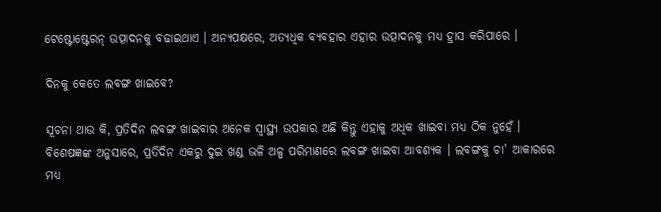ଟେଷ୍ଟୋଷ୍ଟେରନ୍ ଉତ୍ପାଦନକୁ ବଢାଇଥାଏ । ଅନ୍ୟପକ୍ଷରେ, ଅତ୍ୟଧିକ ବ୍ୟବହାର ଏହାର ଉତ୍ପାଦନକୁ ମଧ୍ୟ ହ୍ରାସ କରିପାରେ ।

ଦିନକୁ କେତେ ଲବଙ୍ଗ ଖାଇବେ?

ସୂଚନା ଥାଉ କି, ପ୍ରତିଦିନ ଲବଙ୍ଗ ଖାଇବାର ଅନେକ ସ୍ୱାସ୍ଥ୍ୟ ଉପକାର ଅଛି କିନ୍ତୁ ଏହାକୁ ଅଧିକ ଖାଇବା ମଧ୍ୟ ଠିକ ନୁହେଁ । ବିଶେଷଜ୍ଞଙ୍କ ଅନୁସାରେ, ପ୍ରତିଦିନ ଏକରୁ ଦୁଇ ଖଣ୍ଡ ଭଳି ଅଳ୍ପ ପରିମାଣରେ ଲବଙ୍ଗ ଖାଇବା ଆବଶ୍ୟକ । ଲବଙ୍ଗକୁ ଚା' ଆକାରରେ ମଧ୍ୟ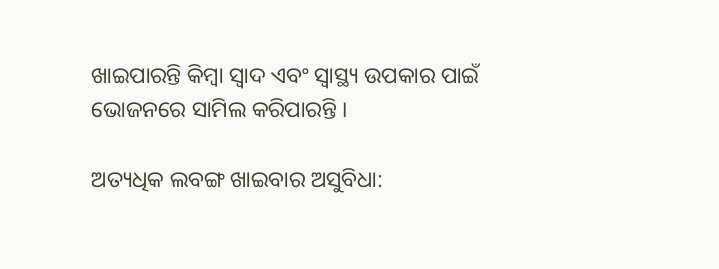ଖାଇପାରନ୍ତି କିମ୍ବା ସ୍ୱାଦ ଏବଂ ସ୍ୱାସ୍ଥ୍ୟ ଉପକାର ପାଇଁ ଭୋଜନରେ ସାମିଲ କରିପାରନ୍ତି ।

ଅତ୍ୟଧିକ ଲବଙ୍ଗ ଖାଇବାର ଅସୁବିଧା: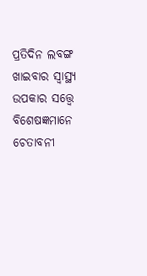ପ୍ରତିଦିନ ଲବଙ୍ଗ ଖାଇବାର ସ୍ୱାସ୍ଥ୍ୟ ଉପକାର ସତ୍ତ୍ୱେ ବିଶେଷଜ୍ଞମାନେ ଚେତାବନୀ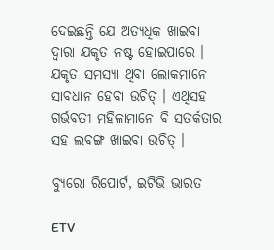ଦେଇଛନ୍ତି ଯେ ଅତ୍ୟଧିକ ଖାଇବା ଦ୍ୱାରା ଯକୃତ ନଷ୍ଟ ହୋଇପାରେ । ଯକୃତ ସମସ୍ୟା ଥିବା ଲୋକମାନେ ସାବଧାନ ହେବା ଉଚିତ୍ । ଏଥିସହ ଗର୍ଭବତୀ ମହିଳାମାନେ ବି ସତର୍କତାର ସହ ଲବଙ୍ଗ ଖାଇବା ଉଚିତ୍ ।

ବ୍ୟୁରୋ ରିପୋର୍ଟ, ଇଟିଭି ଭାରତ

ETV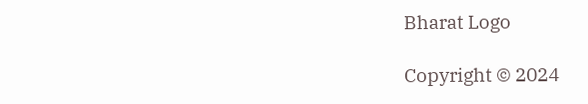Bharat Logo

Copyright © 2024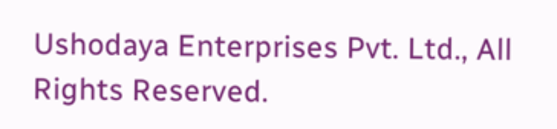Ushodaya Enterprises Pvt. Ltd., All Rights Reserved.